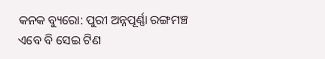କନକ ବ୍ୟୁରୋ: ପୁରୀ ଅନ୍ନପୂର୍ଣ୍ଣା ରଙ୍ଗମଞ୍ଚ ଏବେ ବି ସେଇ ଟିଣ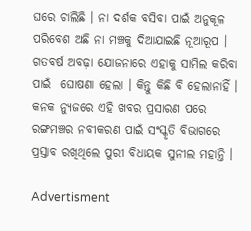ଘରେ ଚାଲିଛି । ନା ଦର୍ଶକ ବସିବା ପାଇଁ ଅନୁକୂଳ ପରିବେଶ ଅଛି ନା ମଞ୍ଚକୁ ଦିଆଯାଇଛି ନୂଆରୂପ । ଗତବର୍ଷ ଅବଢ଼ା ଯୋଜନାରେ ଏହାକୁ ସାମିଲ କରିବା ପାଇଁ  ଘୋଷଣା ହେଲା । କିନ୍ତୁ କିଛି ବି ହେଲାନାହିଁ । କନକ ନ୍ୟୁଜରେ ଏହି ଖବର ପ୍ରସାରଣ ପରେ ରଙ୍ଗମଞ୍ଚର ନବୀକରଣ ପାଇଁ ସଂସ୍କୃତି ବିଭାଗରେ ପ୍ରସ୍ତାବ ରଖିଥିଲେ ପୁରୀ ବିଧାୟକ ସୁନୀଲ ମହାନ୍ତି ।

Advertisment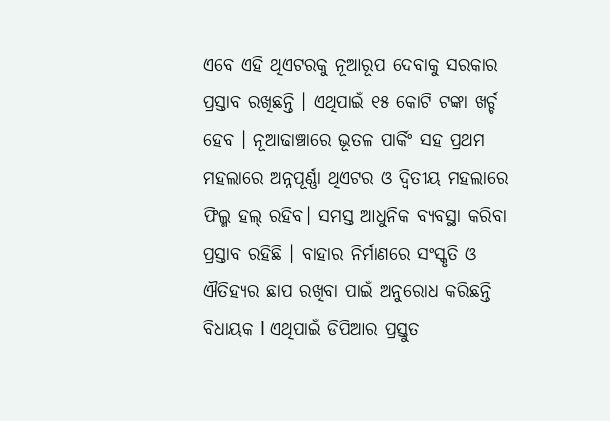ଏବେ ଏହି ଥିଏଟରକୁ ନୂଆରୂପ ଦେବାକୁ ସରକାର ପ୍ରସ୍ତାବ ରଖିଛନ୍ତି । ଏଥିପାଇଁ ୧୫ କୋଟି ଟଙ୍କା ଖର୍ଚ୍ଚ ହେବ । ନୂଆଢାଞ୍ଚାରେ ଭୂତଳ ପାର୍କିଂ ସହ ପ୍ରଥମ ମହଲାରେ ଅନ୍ନପୂର୍ଣ୍ଣା ଥିଏଟର ଓ ଦ୍ୱିତୀୟ ମହଲାରେ ଫିଲ୍ମ ହଲ୍ ରହିବ। ସମସ୍ତ ଆଧୁନିକ ବ୍ୟବସ୍ଥା କରିବା ପ୍ରସ୍ତାବ ରହିଛି । ବାହାର ନିର୍ମାଣରେ ସଂସ୍କୃତି ଓ ଐତିହ୍ୟର ଛାପ ରଖିବା ପାଇଁ ଅନୁରୋଧ କରିଛନ୍ତି ବିଧାୟକ l ଏଥିପାଇଁ ଡିପିଆର ପ୍ରସ୍ତୁତ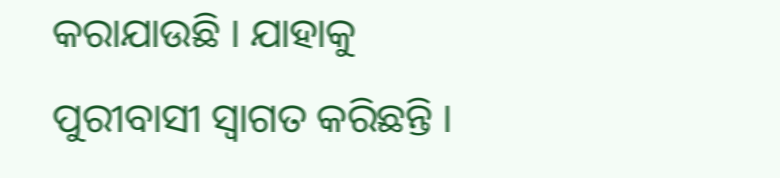କରାଯାଉଛି । ଯାହାକୁ ପୁରୀବାସୀ ସ୍ୱାଗତ କରିଛନ୍ତି ।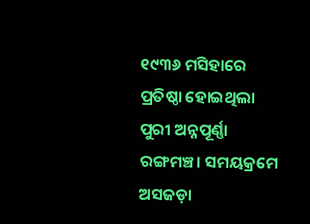୧୯୩୬ ମସିହାରେ ପ୍ରତିଷ୍ଠା ହୋଇଥିଲା ପୁରୀ ଅନ୍ନପୂର୍ଣ୍ଣା ରଙ୍ଗମଞ୍ଚ। ସମୟକ୍ରମେ ଅସଜଡ଼ା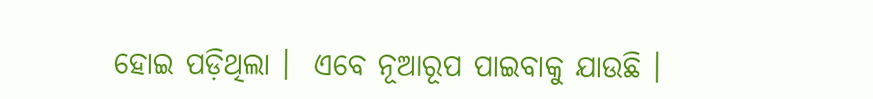ହୋଇ ପଡ଼ିଥିଲା ।  ଏବେ ନୂଆରୂପ ପାଇବାକୁ ଯାଉଛି ।